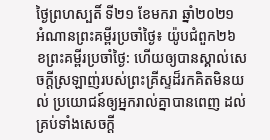ថ្ងៃព្រហស្បតិ៍ ទី២១ ខែមករា ឆ្នាំ២០២១
អំណានព្រះគម្ពីរប្រចាំថ្ងៃ៖ យ៉ូបជំពួក២៦
ខព្រះគម្ពីរប្រចាំថ្ងៃ: ហើយឲ្យបានស្គាល់សេចក្តីស្រឡាញ់របស់ព្រះគ្រីស្ទដ៏រកគិតមិនយល់ ប្រយោជន៍ឲ្យអ្នករាល់គ្នាបានពេញ ដល់គ្រប់ទាំងសេចក្តី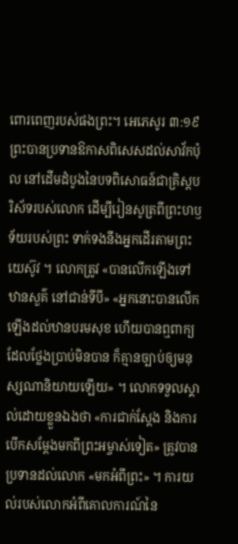ពោរពេញរបស់ផងព្រះ។ អេភេសូរ ៣:១៩
ព្រះបានប្រទានឱកាសពិសេសដល់សាវ័កប៉ុល នៅដើមដំបូងនៃបទពិសោធន៍ជាគ្រិស្តបរិស័ទរបស់លោក ដើម្បីរៀនសូត្រពីព្រះហឫទ័យរបស់ព្រះ ទាក់ទងនឹងអ្នកដើរតាមព្រះយេស៊ូវ ។ លោកត្រូវ «បានលើកឡើងទៅឋានសួគ៌ នៅជាន់ទីបី» «អ្នកនោះបានលើកឡើងដល់ឋានបរមសុខ ហើយបានឮពាក្យដែលថ្លែងប្រាប់មិនបាន ក៏គ្មានច្បាប់ឲ្យមនុស្សណានិយាយឡើយ» ។ លោកទទួលស្គាល់ដោយខ្លួនឯងថា «ការជាក់ស្តែង និងការបើកសម្តែងមកពីព្រះអម្ចាស់ទៀត» ត្រូវបានប្រទានដល់លោក «មកអំពីព្រះ» ។ ការយល់របស់លោកអំពីគោលការណ៍នៃ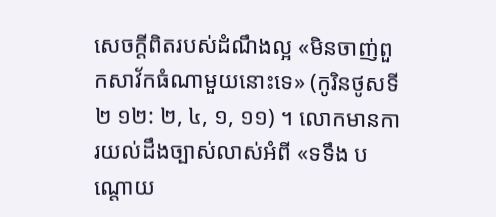សេចក្តីពិតរបស់ដំណឹងល្អ «មិនចាញ់ពួកសាវ័កធំណាមួយនោះទេ» (កូរិនថូសទី២ ១២: ២, ៤, ១, ១១) ។ លោកមានការយល់ដឹងច្បាស់លាស់អំពី «ទទឹង បណ្តោយ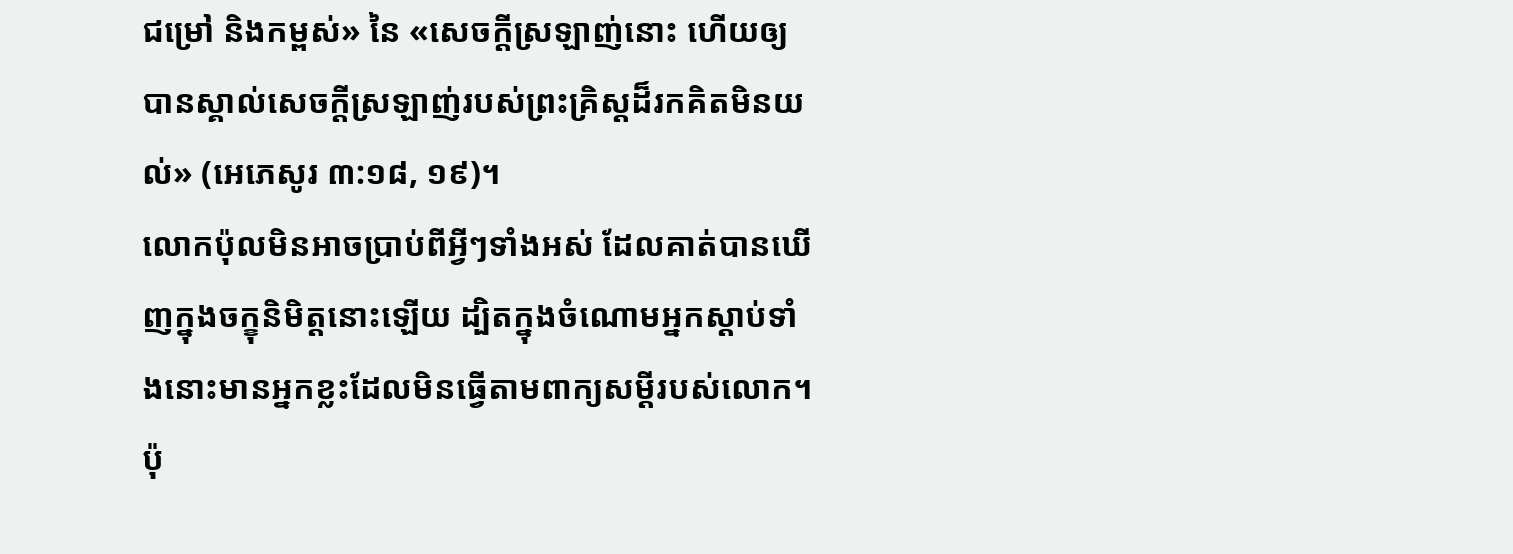ជម្រៅ និងកម្ពស់» នៃ «សេចក្តីស្រឡាញ់នោះ ហើយឲ្យបានស្គាល់សេចក្តីស្រឡាញ់របស់ព្រះគ្រិស្តដ៏រកគិតមិនយល់» (អេភេសូរ ៣:១៨, ១៩)។
លោកប៉ុលមិនអាចប្រាប់ពីអ្វីៗទាំងអស់ ដែលគាត់បានឃើញក្នុងចក្ខុនិមិត្ដនោះឡើយ ដ្បិតក្នុងចំណោមអ្នកស្ដាប់ទាំងនោះមានអ្នកខ្លះដែលមិនធ្វើតាមពាក្យសម្ដីរបស់លោក។ ប៉ុ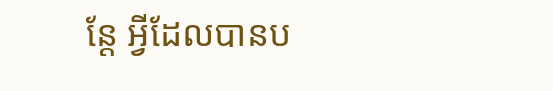ន្តែ អ្វីដែលបានប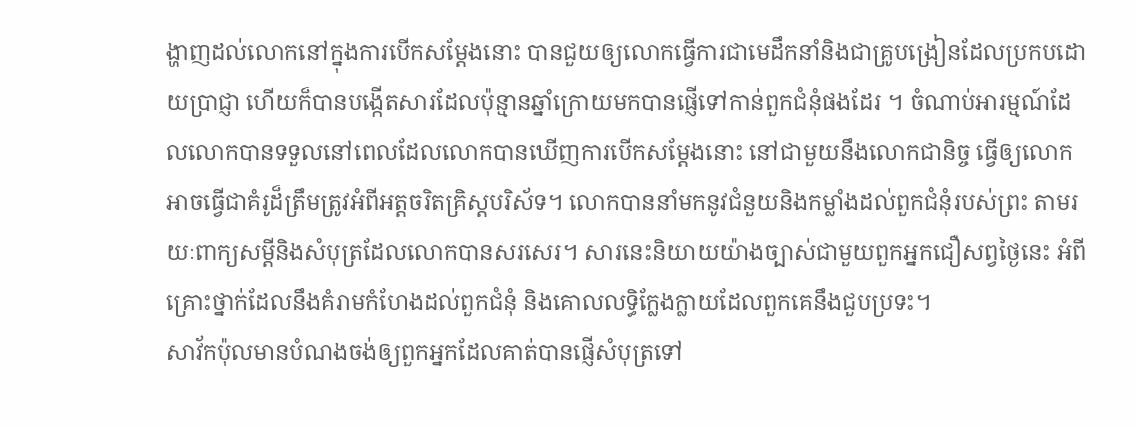ង្ហាញដល់លោកនៅក្នុងការបើកសម្តែងនោះ បានជួយឲ្យលោកធ្វើការជាមេដឹកនាំនិងជាគ្រូបង្រៀនដែលប្រកបដោយប្រាជ្ញា ហើយក៏បានបង្កើតសារដែលប៉ុន្មានឆ្នាំក្រោយមកបានផ្ញើទៅកាន់ពួកជំនុំផងដែរ ។ ចំណាប់អារម្មណ៍ដែលលោកបានទទួលនៅពេលដែលលោកបានឃើញការបើកសម្តែងនោះ នៅជាមួយនឹងលោកជានិច្ច ធ្វើឲ្យលោកអាចធ្វើជាគំរូដ៏ត្រឹមត្រូវអំពីអត្តចរិតគ្រិស្តបរិស័ទ។ លោកបាននាំមកនូវជំនួយនិងកម្លាំងដល់ពួកជំនុំរបស់ព្រះ តាមរយៈពាក្យសម្តីនិងសំបុត្រដែលលោកបានសរសេរ។ សារនេះនិយាយយ៉ាងច្បាស់ជាមួយពួកអ្នកជឿសព្វថ្ងៃនេះ អំពីគ្រោះថ្នាក់ដែលនឹងគំរាមកំហែងដល់ពួកជំនុំ និងគោលលទ្ធិក្លែងក្លាយដែលពួកគេនឹងជួបប្រទះ។
សាវ័កប៉ុលមានបំណងចង់ឲ្យពួកអ្នកដែលគាត់បានផ្ញើសំបុត្រទៅ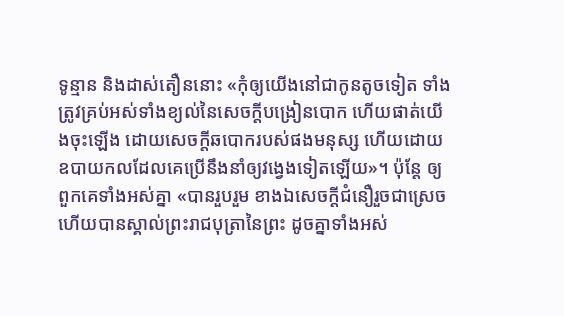ទូន្មាន និងដាស់តឿននោះ «កុំឲ្យយើងនៅជាកូនតូចទៀត ទាំងត្រូវគ្រប់អស់ទាំងខ្យល់នៃសេចក្តីបង្រៀនបោក ហើយផាត់យើងចុះឡើង ដោយសេចក្តីឆបោករបស់ផងមនុស្ស ហើយដោយឧបាយកលដែលគេប្រើនឹងនាំឲ្យវង្វេងទៀតឡើយ»។ ប៉ុន្តែ ឲ្យពួកគេទាំងអស់គ្នា «បានរួបរួម ខាងឯសេចក្តីជំនឿរួចជាស្រេច ហើយបានស្គាល់ព្រះរាជបុត្រានៃព្រះ ដូចគ្នាទាំងអស់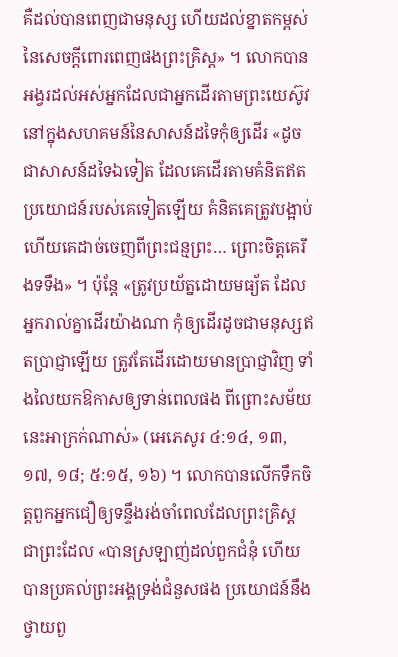គឺដល់បានពេញជាមនុស្ស ហើយដល់ខ្នាតកម្ពស់នៃសេចក្តីពោរពេញផងព្រះគ្រិស្ត» ។ លោកបានអង្វរដល់អស់អ្នកដែលជាអ្នកដើរតាមព្រះយេស៊ូវនៅក្នុងសហគមន៍នៃសាសន៍ដទៃកុំឲ្យដើរ «ដូចជាសាសន៍ដទៃឯទៀត ដែលគេដើរតាមគំនិតឥតប្រយោជន៍របស់គេទៀតឡើយ គំនិតគេត្រូវបង្អាប់ ហើយគេដាច់ចេញពីព្រះជន្មព្រះ… ព្រោះចិត្តគេរឹងទទឹង» ។ ប៉ុន្តែ «ត្រូវប្រយ័ត្នដោយមធ្យ័ត ដែលអ្នករាល់គ្នាដើរយ៉ាងណា កុំឲ្យដើរដូចជាមនុស្សឥតប្រាជ្ញាឡើយ ត្រូវតែដើរដោយមានប្រាជ្ញាវិញ ទាំងលៃយកឱកាសឲ្យទាន់ពេលផង ពីព្រោះសម័យនេះអាក្រក់ណាស់» (អេភេសូរ ៤:១៤, ១៣, ១៧, ១៨; ៥:១៥, ១៦) ។ លោកបានលើកទឹកចិត្តពួកអ្នកជឿឲ្យទន្ទឹងរង់ចាំពេលដែលព្រះគ្រិស្ត ជាព្រះដែល «បានស្រឡាញ់ដល់ពួកជំនុំ ហើយបានប្រគល់ព្រះអង្គទ្រង់ជំនួសផង ប្រយោជន៍នឹងថ្វាយពួ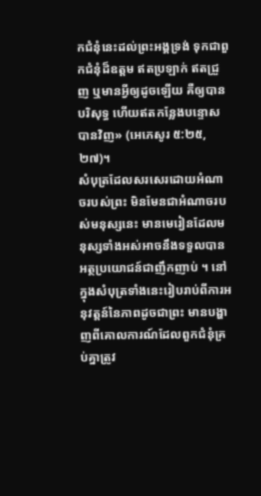កជំនុំនេះដល់ព្រះអង្គទ្រង់ ទុកជាពួកជំនុំដ៏ឧត្តម ឥតប្រឡាក់ ឥតជ្រួញ ឬមានអ្វីឲ្យដូចឡើយ គឺឲ្យបានបរិសុទ្ធ ហើយឥតកន្លែងបន្ទោសបានវិញ» (អេភេសូរ ៥:២៥, ២៧)។
សំបុត្រដែលសរសេរដោយអំណាចរបស់ព្រះ មិនមែនជាអំណាចរបស់មនុស្សនេះ មានមេរៀនដែលមនុស្សទាំងអស់អាចនឹងទទួលបានអត្ថប្រយោជន៍ជាញឹកញាប់ ។ នៅក្នុងសំបុត្រទាំងនេះរៀបរាប់ពីការអនុវត្តន៍នៃភាពដូចជាព្រះ មានបង្ហាញពីគោលការណ៍ដែលពួកជំនុំគ្រប់គ្នាត្រូវ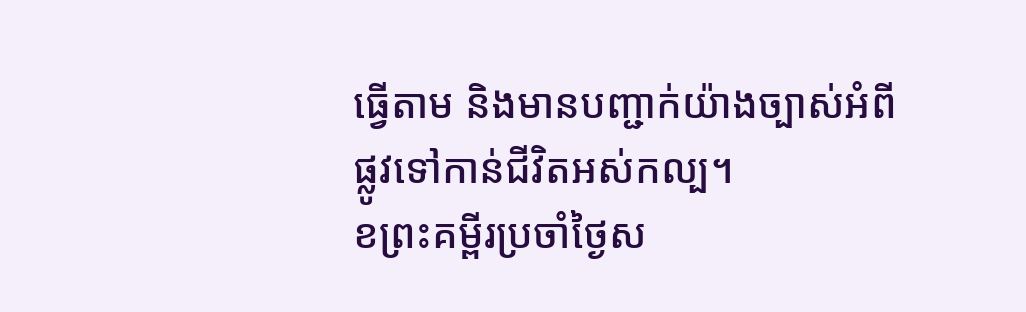ធ្វើតាម និងមានបញ្ជាក់យ៉ាងច្បាស់អំពីផ្លូវទៅកាន់ជីវិតអស់កល្ប។
ខព្រះគម្ពីរប្រចាំថ្ងៃស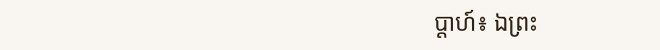ប្តាហ៍៖ ឯព្រះ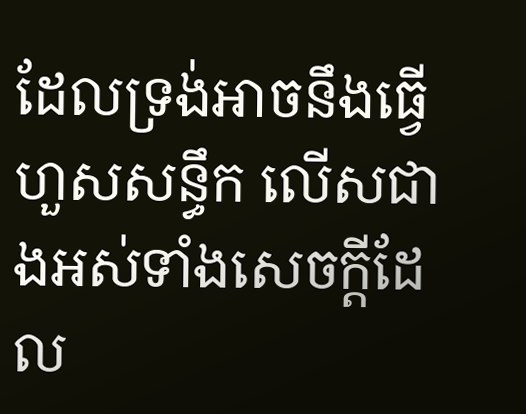ដែលទ្រង់អាចនឹងធ្វើហួសសន្ធឹក លើសជាងអស់ទាំងសេចក្តីដែល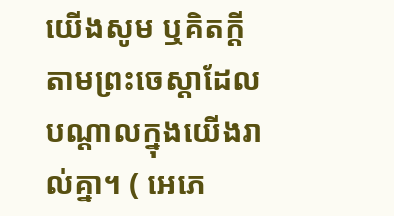យើងសូម ឬគិតក្តីតាមព្រះចេស្តាដែលបណ្តាលក្នុងយើងរាល់គ្នា។ ( អេភេ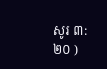សូរ ៣:២០ )